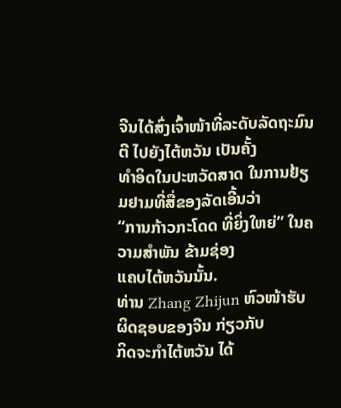ຈີນໄດ້ສົ່ງເຈົ້າໜ້າທີ່ລະດັບລັດຖະມົນຕີ ໄປຍັງໄຕ້ຫວັນ ເປັນຄັ້ງ
ທຳອິດໃນປະຫວັດສາດ ໃນການຢ້ຽມຢາມທີ່ສື່ຂອງລັດເອີ້ນວ່າ
“ການກ້າວກະໂດດ ທີ່ຍິ່ງໃຫຍ່” ໃນຄວາມສຳພັນ ຂ້າມຊ່ອງ
ແຄບໄຕ້ຫວັນນັ້ນ.
ທ່ານ Zhang Zhijun ຫົວໜ້າຮັບຜິດຊອບຂອງຈີນ ກ່ຽວກັບ
ກິດຈະກຳໄຕ້ຫວັນ ໄດ້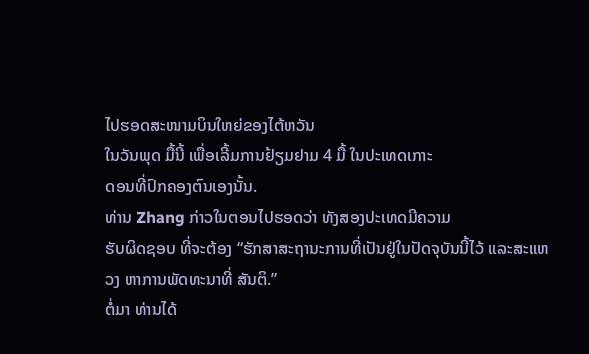ໄປຮອດສະໜາມບິນໃຫຍ່ຂອງໄຕ້ຫວັນ
ໃນວັນພຸດ ມື້ນີ້ ເພື່ອເລີ້ມການຢ້ຽມຢາມ 4 ມື້ ໃນປະເທດເກາະ
ດອນທີ່ປົກຄອງຕົນເອງນັ້ນ.
ທ່ານ Zhang ກ່າວໃນຕອນໄປຮອດວ່າ ທັງສອງປະເທດມີຄວາມ
ຮັບຜິດຊອບ ທີ່ຈະຕ້ອງ “ຮັກສາສະຖານະການທີ່ເປັນຢູ່ໃນປັດຈຸບັນນີ້ໄວ້ ແລະສະແຫວງ ຫາການພັດທະນາທີ່ ສັນຕິ.”
ຕໍ່ມາ ທ່ານໄດ້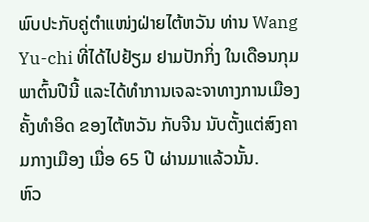ພົບປະກັບຄູ່ຕຳແໜ່ງຝ່າຍໄຕ້ຫວັນ ທ່ານ Wang Yu-chi ທີ່ໄດ້ໄປຢ້ຽມ ຢາມປັກກິ່ງ ໃນເດືອນກຸມພາຕົ້ນປີນີ້ ແລະໄດ້ທຳການເຈລະຈາທາງການເມືອງຄັ້ງທຳອິດ ຂອງໄຕ້ຫວັນ ກັບຈີນ ນັບຕັ້ງແຕ່ສົງຄາມກາງເມືອງ ເມື່ອ 65 ປີ ຜ່ານມາແລ້ວນັ້ນ.
ຫົວ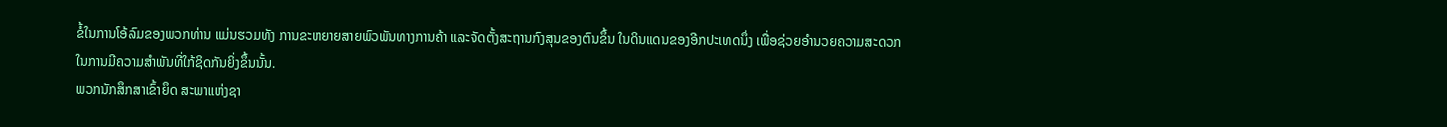ຂໍ້ໃນການໂອ້ລົມຂອງພວກທ່ານ ແມ່ນຮວມທັງ ການຂະຫຍາຍສາຍພົວພັນທາງການຄ້າ ແລະຈັດຕັ້ງສະຖານກົງສຸນຂອງຕົນຂຶ້ນ ໃນດິນແດນຂອງອີກປະເທດນຶ່ງ ເພື່ອຊ່ວຍອຳນວຍຄວາມສະດວກ ໃນການມີຄວາມສຳພັນທີ່ໃກ້ຊິດກັນຍິ່ງຂຶ້ນນັ້ນ.
ພວກນັກສຶກສາເຂົ້າຍຶດ ສະພາແຫ່ງຊາ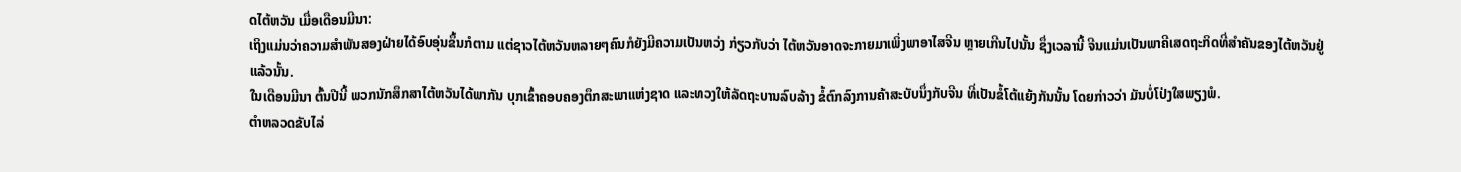ດໄຕ້ຫວັນ ເມື່ອເດືອນມີນາ:
ເຖິງແມ່ນວ່າຄວາມສຳພັນສອງຝ່າຍໄດ້ອົບອຸ່ນຂຶ້ນກໍຕາມ ແຕ່ຊາວໄຕ້ຫວັນຫລາຍໆຄົນກໍຍັງມີຄວາມເປັນຫວ່ງ ກ່ຽວກັບວ່າ ໄຕ້ຫວັນອາດຈະກາຍມາເພິ່ງພາອາໄສຈີນ ຫຼາຍເກີນໄປນັ້ນ ຊຶ່ງເວລານີ້ ຈີນແມ່ນເປັນພາຄີເສດຖະກິດທີ່ສຳຄັນຂອງໄຕ້ຫວັນຢູ່ແລ້ວນັ້ນ.
ໃນເດືອນມີນາ ຕົ້ນປີນີ້ ພວກນັກສຶກສາໄຕ້ຫວັນໄດ້ພາກັນ ບຸກເຂົ້າຄອບຄອງຕຶກສະພາແຫ່ງຊາດ ແລະທວງໃຫ້ລັດຖະບານລົບລ້າງ ຂໍ້ຕົກລົງການຄ້າສະບັບນຶ່ງກັບຈີນ ທີ່ເປັນຂໍ້ໂຕ້ແຍ້ງກັນນັ້ນ ໂດຍກ່າວວ່າ ມັນບໍ່ໂປ່ງໃສພຽງພໍ.
ຕຳຫລວດຂັບໄລ່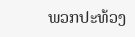ພວກປະທ້ວງ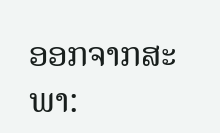ອອກຈາກສະພາ: